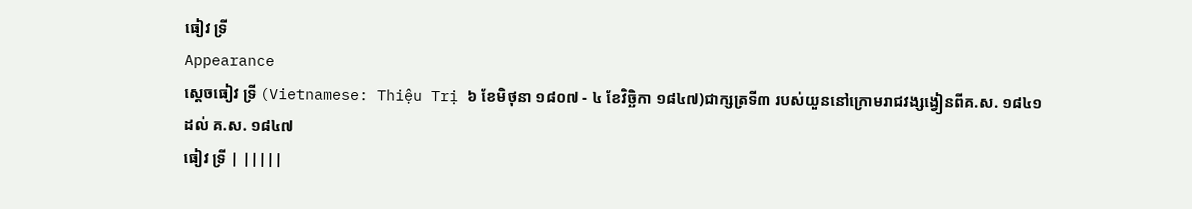ធៀវ ទ្រី
Appearance
ស្ដេចធៀវ ទ្រី (Vietnamese: Thiệu Trị ៦ ខែមិថុនា ១៨០៧ - ៤ ខែវិច្ឆិកា ១៨៤៧)ជាក្សត្រទី៣ របស់យួននៅក្រោមរាជវង្សង្វៀនពីគ.ស. ១៨៤១ ដល់ គ.ស. ១៨៤៧
ធៀវ ទ្រី | |||||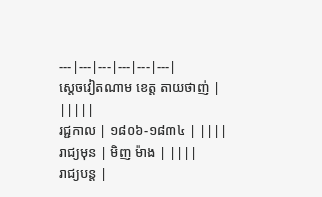---|---|---|---|---|---|
ស្តេចវៀតណាម ខេត្ត តាយថាញ់ | |||||
រជ្ជកាល | ១៨០៦-១៨៣៤ | ||||
រាជ្យមុន | មិញ ម៉ាង | ||||
រាជ្យបន្ត |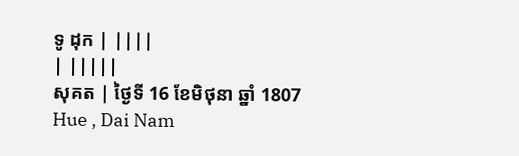ទូ ដុក | ||||
| |||||
សុគត | ថ្ងៃទី 16 ខែមិថុនា ឆ្នាំ 1807
Hue , Dai Nam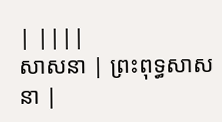| ||||
សាសនា | ព្រះពុទ្ធសាសនា |